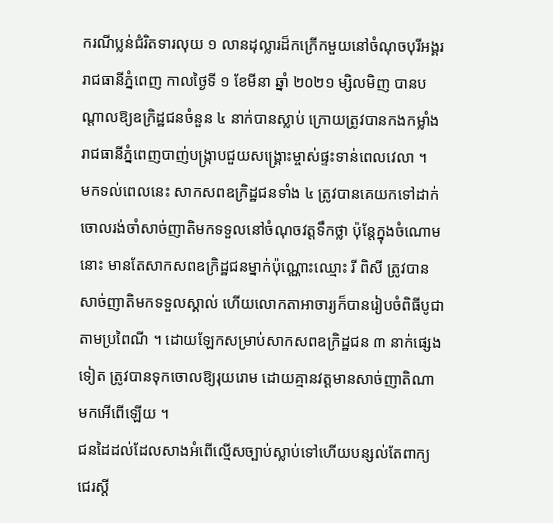ករណីប្លន់ជំរិតទារលុយ ១ លានដុល្លារដ៏កក្រើកមួយនៅចំណុចបុរីអង្គរ រាជធានីភ្នំពេញ កាលថ្ងៃទី ១ ខែមីនា ឆ្នាំ ២០២១ ម្សិលមិញ បានបណ្ដាលឱ្យឧក្រិដ្ឋជនចំនួន ៤ នាក់បានស្លាប់ ក្រោយត្រូវបានកងកម្លាំងរាជធានីភ្នំពេញបាញ់បង្ក្រាបជួយសង្រ្គោះម្ចាស់ផ្ទះទាន់ពេលវេលា ។
មកទល់ពេលនេះ សាកសពឧក្រិដ្ឋជនទាំង ៤ ត្រូវបានគេយកទៅដាក់ចោលរង់ចាំសាច់ញាតិមកទទួលនៅចំណុចវត្តទឹកថ្លា ប៉ុន្ដែក្នុងចំណោមនោះ មានតែសាកសពឧក្រិដ្ឋជនម្នាក់ប៉ុណ្ណោះឈ្មោះ រី ពិសី ត្រូវបានសាច់ញាតិមកទទួលស្គាល់ ហើយលោកតាអាចារ្យក៏បានរៀបចំពិធីបូជាតាមប្រពៃណី ។ ដោយឡែកសម្រាប់សាកសពឧក្រិដ្ឋជន ៣ នាក់ផ្សេងទៀត ត្រូវបានទុកចោលឱ្យរុយរោម ដោយគ្មានវត្តមានសាច់ញាតិណាមកអើពើឡើយ ។
ជនដៃដល់ដែលសាងអំពើល្មើសច្បាប់ស្លាប់ទៅហើយបន្សល់តែពាក្យជេរស្ដី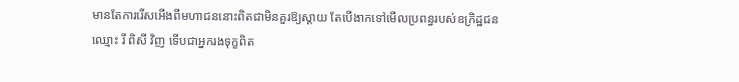មានតែការរើសអើងពីមហាជននោះពិតជាមិនគួរឱ្យស្ដាយ តែបើងាកទៅមើលប្រពន្ធរបស់ឧក្រិដ្ឋជនឈ្មោះ រី ពិសី វិញ ទើបជាអ្នករងទុក្ខពិត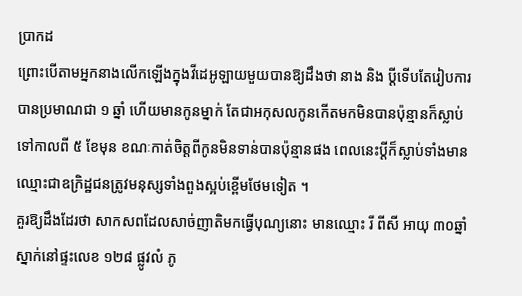ប្រាកដ
ព្រោះបើតាមអ្នកនាងលើកឡើងក្នុងវីដេអូឡាយមួយបានឱ្យដឹងថា នាង និង ប្ដីទើបតែរៀបការបានប្រមាណជា ១ ឆ្នាំ ហើយមានកូនម្នាក់ តែជាអកុសលកូនកើតមកមិនបានប៉ុន្មានក៏ស្លាប់ទៅកាលពី ៥ ខែមុន ខណៈកាត់ចិត្តពីកូនមិនទាន់បានប៉ុន្មានផង ពេលនេះប្ដីក៏ស្លាប់ទាំងមានឈ្មោះជាឧក្រិដ្ឋជនត្រូវមនុស្សទាំងពួងស្អប់ខ្ពើមថែមទៀត ។
គួរឱ្យដឹងដែរថា សាកសពដែលសាច់ញាតិមកធ្វើបុណ្យនោះ មានឈ្មោះ រី ពីសី អាយុ ៣០ឆ្នាំ ស្នាក់នៅផ្ទះលេខ ១២៨ ផ្លូវលំ ភូ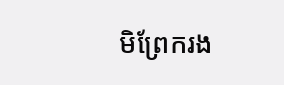មិព្រែករង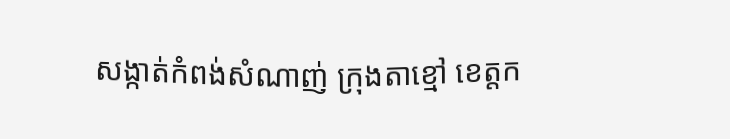សង្កាត់កំពង់សំណាញ់ ក្រុងតាខ្មៅ ខេត្តក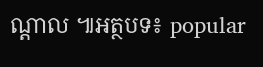ណ្តាល ៕អត្ថបទ៖ popular